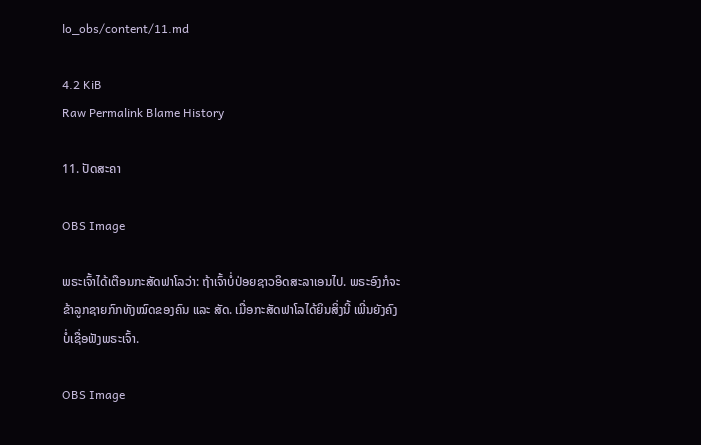lo_obs/content/11.md

4.2 KiB
Raw Permalink Blame History

11. ປັດສະຄາ

OBS Image

ພຣະເຈົ້າໄດ້ເຕືອນກະສັດຟາໂລວ່າ: ຖ້າເຈົ້າບໍ່ປ່ອຍຊາວອິດສະລາເອນໄປ. ພຣະອົງກໍຈະຂ້າລູກຊາຍກົກທັງໝົດຂອງຄົນ ແລະ ສັດ. ເມື່ອກະສັດຟາໂລໄດ້ຍິນສິ່ງນີ້ ເພີ່ນຍັງຄົງບໍ່ເຊື່ອຟັງພຣະເຈົ້າ.

OBS Image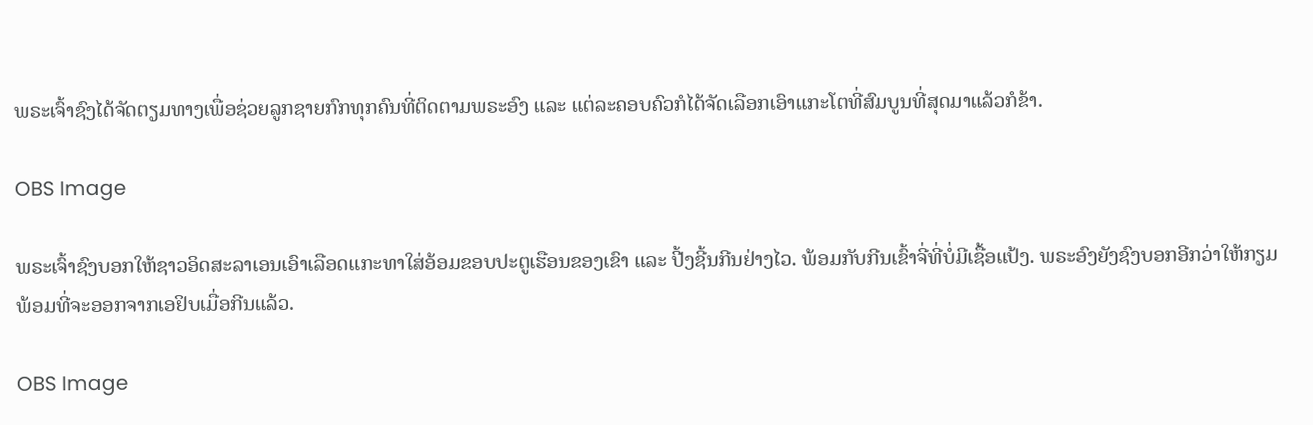ພຣະເຈົ້າຊົງໄດ້ຈັດຕຽມທາງເພື່ອຊ່ວຍລູກຊາຍກົກທຸກຄົນທີ່ຕິດຕາມພຣະອົງ ແລະ ແຕ່ລະຄອບຄົວກໍໄດ້ຈັດເລືອກເອົາແກະໂຕທີ່ສົມບູນທີ່ສຸດມາແລ້ວກໍຂ້າ.

OBS Image

ພຣະເຈົ້າຊົງບອກໃຫ້ຊາວອິດສະລາເອນເອົາເລືອດແກະທາໃສ່ອ້ອມຂອບປະຕູເຮືອນຂອງເຂົາ ແລະ ປີ້ງຊີ້ນກີນຢ່າງໄວ. ພ້ອມກັບກີນເຂົ້າຈີ່ທີ່ບໍ່ມີເຊື້ອແປ້ງ. ພຣະອົງຍັງຊົງບອກອີກວ່າໃຫ້ກຽມພ້ອມທີ່ຈະອອກຈາກເອຢິບເມື່ອກີນແລ້ວ.

OBS Image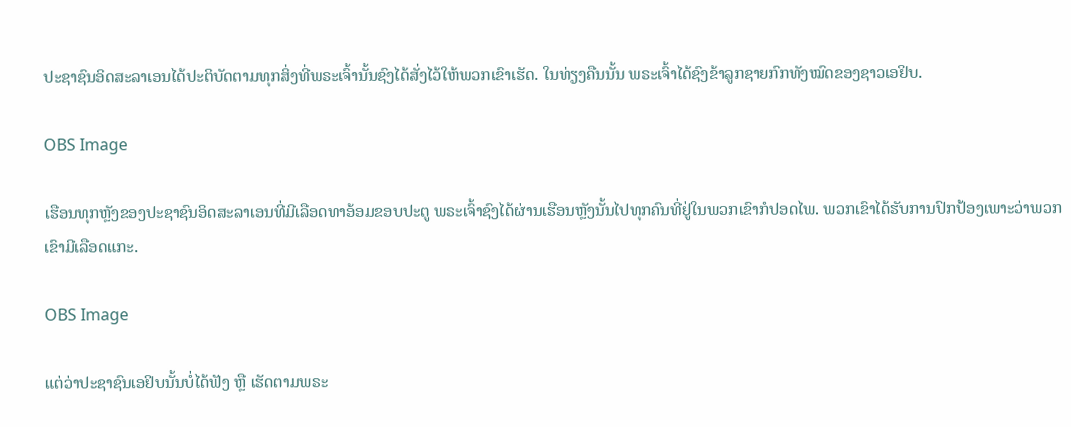ປະຊາຊົນອິດສະລາເອນໄດ້ປະຕິບັດຕາມທຸກສິ່ງທີ່ພຣະເຈົ້ານັ້ນຊົງໄດ້ສັ່ງໄວ້ໃຫ້ພວກເຂົາເຮັດ. ໃນທ່ຽງຄືນນັ້ນ ພຣະເຈົ້າໄດ້ຊົງຂ້າລູກຊາຍກົກທັງໝົດຂອງຊາວເອຢິບ.

OBS Image

ເຮືອນທຸກຫຼັງຂອງປະຊາຊົນອິດສະລາເອນທີ່ມີເລືອດທາອ້ອມຂອບປະຕູ ພຣະເຈົ້າຊົງໄດ້ຜ່ານເຮືອນຫຼັງນັ້ນໄປທຸກຄົນທີ່ຢູ່ໃນພວກເຂົາກໍປອດໄພ. ພວກເຂົາໄດ້ຮັບການປົກປ້ອງເພາະວ່າພວກເຂົາມີເລືອດແກະ.

OBS Image

ແຕ່ວ່າປະຊາຊົນເອຢິບນັ້ນບໍ່ໄດ້ຟັງ ຫຼື ເຮັດຕາມພຣະ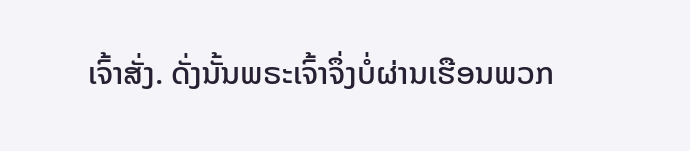ເຈົ້າສັ່ງ. ດັ່ງນັ້ນພຣະເຈົ້າຈຶ່ງບໍ່ຜ່ານເຮືອນພວກ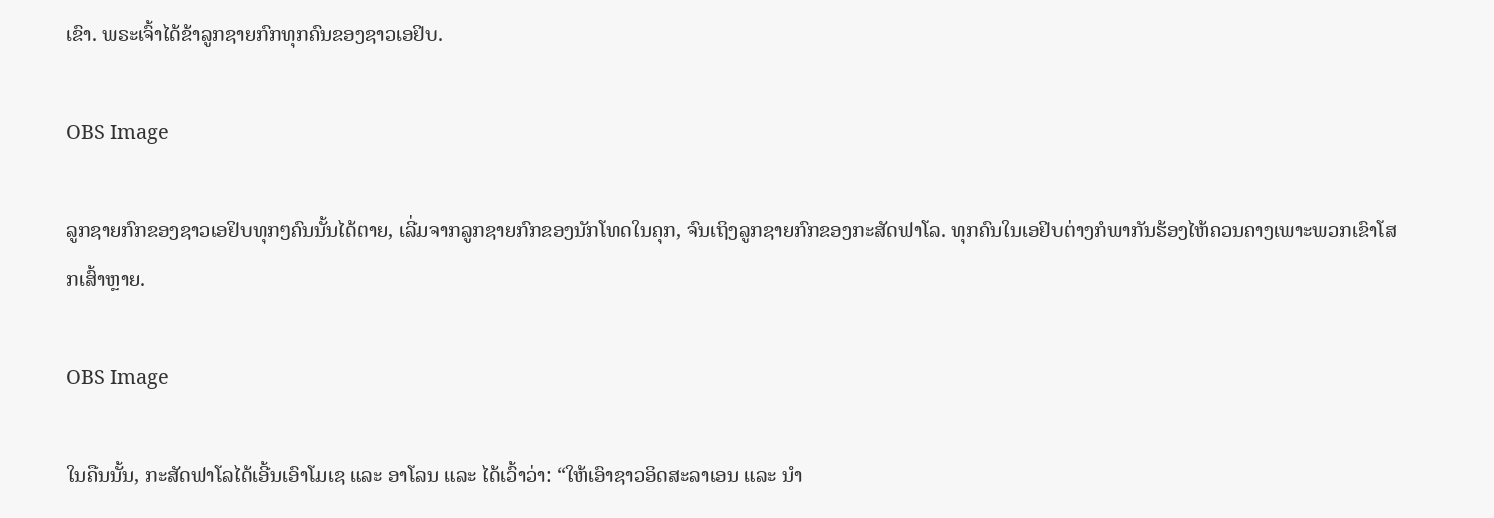ເຂົາ. ພຣະເຈົ້າໄດ້ຂ້າລູກຊາຍກົກທຸກຄົນຂອງຊາວເອຢິບ.

OBS Image

ລູກຊາຍກົກຂອງຊາວເອຢິບທຸກໆຄົນນັ້ນໄດ້ຕາຍ, ເລີ່ມຈາກລູກຊາຍກົກຂອງນັກໂທດໃນຄຸກ, ຈົນເຖິງລູກຊາຍກົກຂອງກະສັດຟາໂລ. ທຸກຄົນໃນເອຢິບຕ່າງກໍພາກັນຮ້ອງໄຫ້ຄວນຄາງເພາະພວກເຂົາໂສກເສົ້າຫຼາຍ.

OBS Image

ໃນຄືນນັ້ນ, ກະສັດຟາໂລໄດ້ເອີ້ນເອົາໂມເຊ ແລະ ອາໂລນ ແລະ ໄດ້ເວົ້າວ່າ: “ໃຫ້ເອົາຊາວອິດສະລາເອນ ແລະ ນຳ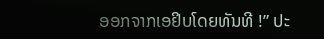ອອກຈາກເອຢິບໂດຍທັນທີ !” ປະ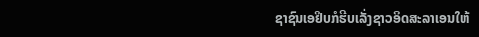ຊາຊົນເອຢິບກໍຮີບເລັ່ງຊາວອິດສະລາເອນໃຫ້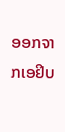ອອກຈາກເອຢິບ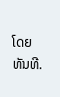ໂດຍທັນທີ.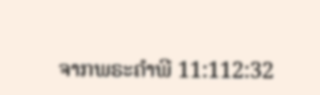ຈາກພຣະຄຳພີ 11:112:32